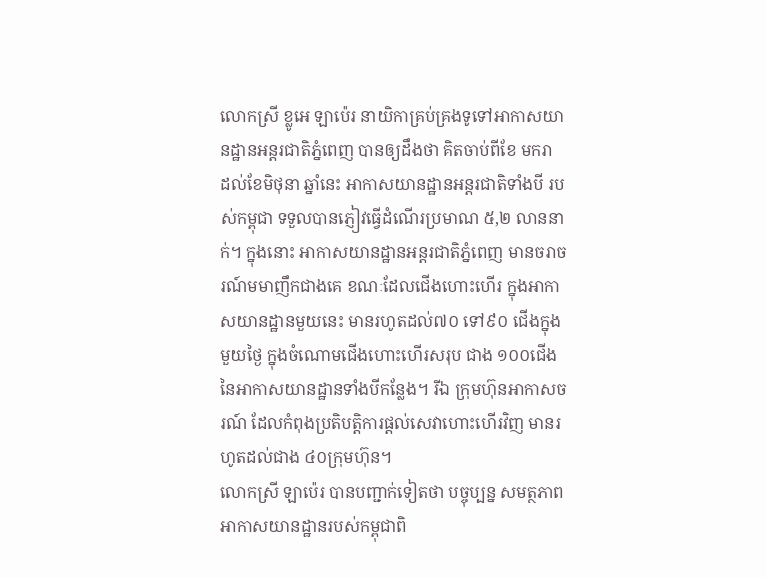លោកស្រី ខ្លូអេ ឡាប៉េរ នាយិកាគ្រប់គ្រងទូទៅអាកាសយានដ្ឋានអន្តរជាតិភ្នំពេញ បានឲ្យដឹងថា គិតចាប់ពីខែ មករា ដល់ខែមិថុនា ឆ្នាំនេះ អាកាសយានដ្ឋានអន្តរជាតិទាំងបី របស់កម្ពុជា ទទួលបានភ្ញៀវធ្វើដំណើរប្រមាណ ៥,២ លាននាក់។ ក្នុងនោះ អាកាសយានដ្ឋានអន្តរជាតិភ្នំពេញ មានចរាចរណ៍មមាញឹកជាងគេ ខណៈដែលជើងហោះហើរ ក្នុងអាកាសយានដ្ឋានមួយនេះ មានរហូតដល់៧០ ទៅ៩០ ជើងក្នុងមួយថ្ងៃ ក្នុងចំណោមជើងហោះហើរសរុប ជាង ១០០ជើង នៃអាកាសយានដ្ឋានទាំងបីកន្លែង។ រីឯ ក្រុមហ៊ុនអាកាសចរណ៍ ដែលកំពុងប្រតិបត្តិការផ្ដល់សេវាហោះហើរវិញ មានរហូតដល់ជាង ៤០ក្រុមហ៊ុន។
លោកស្រី ឡាប៉េរ បានបញ្ជាក់ទៀតថា បច្ចុប្បន្ន សមត្ថភាពអាកាសយានដ្ឋានរបស់កម្ពុជាពិ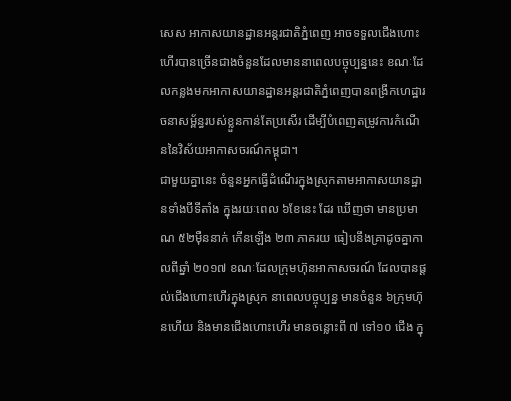សេស អាកាសយានដ្ឋានអន្តរជាតិភ្នំពេញ អាចទទួលជើងហោះហើរបានច្រើនជាងចំនួនដែលមាននាពេលបច្ចុប្បន្ននេះ ខណៈដែលកន្លងមកអាកាសយានដ្ឋានអន្តរជាតិភ្នំពេញបានពង្រីកហេដ្ឋារចនាសម្ព័ន្ធរបស់ខ្លួនកាន់តែប្រសើរ ដើម្បីបំពេញតម្រូវការកំណើននៃវិស័យអាកាសចរណ៍កម្ពុជា។
ជាមួយគ្នានេះ ចំនួនអ្នកធ្វើដំណើរក្នុងស្រុកតាមអាកាសយានដ្ឋានទាំងបីទីតាំង ក្នុងរយៈពេល ៦ខែនេះ ដែរ ឃើញថា មានប្រមាណ ៥២ម៉ឺននាក់ កើនឡើង ២៣ ភាគរយ ធៀបនឹងគ្រាដូចគ្នាកាលពីឆ្នាំ ២០១៧ ខណៈដែលក្រុមហ៊ុនអាកាសចរណ៍ ដែលបានផ្ដល់ជើងហោះហើរក្នុងស្រុក នាពេលបច្ចុប្បន្ន មានចំនួន ៦ក្រុមហ៊ុនហើយ និងមានជើងហោះហើរ មានចន្លោះពី ៧ ទៅ១០ ជើង ក្នុ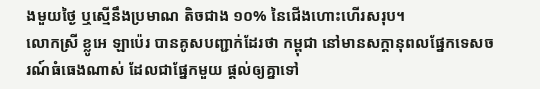ងមួយថ្ងៃ ឬស្មើនឹងប្រមាណ តិចជាង ១០% នៃជើងហោះហើរសរុប។
លោកស្រី ខ្លូអេ ឡាប៉េរ បានគូសបញ្ជាក់ដែរថា កម្ពុជា នៅមានសក្ដានុពលផ្នែកទេសចរណ៍ធំធេងណាស់ ដែលជាផ្នែកមួយ ផ្ដល់ឲ្យគ្នាទៅ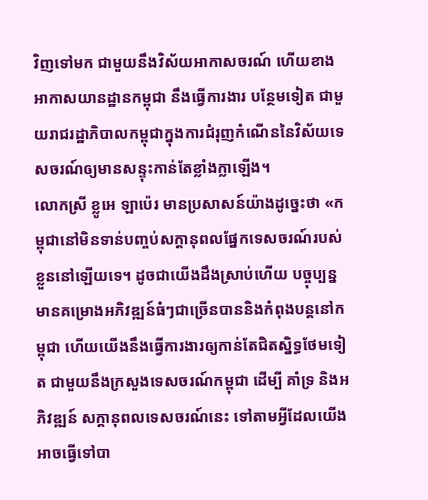វិញទៅមក ជាមួយនឹងវិស័យអាកាសចរណ៍ ហើយខាងអាកាសយានដ្ឋានកម្ពុជា នឹងធ្វើការងារ បន្ថែមទៀត ជាមួយរាជរដ្ឋាភិបាលកម្ពុជាក្នុងការជំរុញកំណើននៃវិស័យទេសចរណ៍ឲ្យមានសន្ទុះកាន់តែខ្លាំងក្លាឡើង។
លោកស្រី ខ្លូអេ ឡាប៉េរ មានប្រសាសន៍យ៉ាងដូច្នេះថា «កម្ពុជានៅមិនទាន់បញ្ចប់សក្ដានុពលផ្នែកទេសចរណ៍របស់ខ្លួននៅឡើយទេ។ ដូចជាយើងដឹងស្រាប់ហើយ បច្ចុប្បន្ន មានគម្រោងអភិវឌ្ឍន៍ធំៗជាច្រើនបាននិងកំពុងបន្តនៅកម្ពុជា ហើយយើងនឹងធ្វើការងារឲ្យកាន់តែជិតស្និទ្ធថែមទៀត ជាមួយនឹងក្រសួងទេសចរណ៍កម្ពុជា ដើម្បី គាំទ្រ និងអភិវឌ្ឍន៍ សក្ដានុពលទេសចរណ៍នេះ ទៅតាមអ្វីដែលយើងអាចធ្វើទៅបា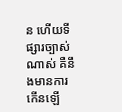ន ហើយទីផ្សារច្បាស់ណាស់ គឺនឹងមានការកើនឡើ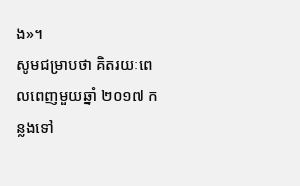ង»។
សូមជម្រាបថា គិតរយៈពេលពេញមួយឆ្នាំ ២០១៧ កន្លងទៅ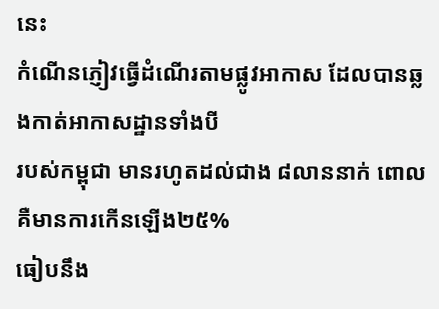នេះ
កំណើនភ្ញៀវធ្វើដំណើរតាមផ្លូវអាកាស ដែលបានឆ្លងកាត់អាកាសដ្ឋានទាំងបី
របស់កម្ពុជា មានរហូតដល់ជាង ៨លាននាក់ ពោលគឺមានការកើនឡើង២៥%
ធៀបនឹង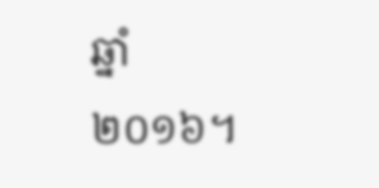ឆ្នាំ២០១៦។